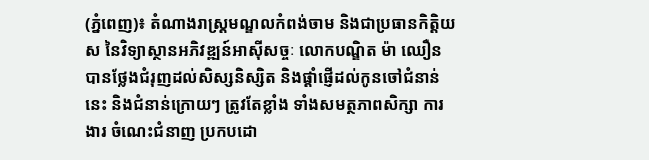(ភ្នំពេញ)៖ តំណាងរាស្ដ្រមណ្ឌលកំពង់ចាម និងជាប្រធានកិត្ដិយស នៃវិទ្យាស្ថានអភិវឌ្ឍន៍អាស៊ីសច្ចៈ លោកបណ្ឌិត ម៉ា ឈឿន បានថ្លែងជំរុញដល់សិស្សនិស្សិត និងផ្ដាំផ្ញើដល់កូនចៅជំនាន់នេះ និងជំនាន់ក្រោយៗ ត្រូវតែខ្លាំង ទាំងសមត្ថភាពសិក្សា ការងារ ចំណេះជំនាញ ប្រកបដោ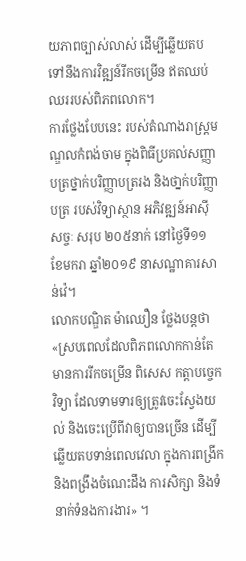យភាពច្បាស់លាស់ ដើម្បីឆ្លើយតប ទៅនឹងការវិឌ្ឍន៍រីកចម្រើន ឥតឈប់ឈររបស់ពិភពលោក។
ការថ្លែងបែបនេះ របស់តំណាងរាស្ដ្រមណ្ឌលកំពង់ចាម ក្នុងពិធីប្រគល់សញ្ញាបត្រថ្នាក់បរិញ្ញាបត្ររង និងថា្នក់បរិញ្ញាបត្រ របស់វិទ្យាស្ថាន អភិវឌ្ឍន៍អាស៊ីសច្ចៈ សរុប ២០៥នាក់ នៅថ្ងៃទី១១ ខែមករា ឆ្នាំ២០១៩ នាសណ្ឋាគារសាន់វ៉េ។
លោកបណ្ឌិត ម៉ាឈឿន ថ្លែងបន្ដថា «ស្របពេលដែលពិភពលោកកាន់តែមានការរីកចម្រើន ពិសេស កត្ដាបច្ចេកវិទ្យា ដែលទាមទារឲ្យត្រូវចេះស្វែងយល់ និងចេះប្រើពីវាឲ្យបានច្រើន ដើម្បីឆ្លើយតបទាន់ពេលវេលា ក្នុងការពង្រីក និងពង្រឹងចំណេះដឹង ការសិក្សា និងទំនាក់ទំនងការងារ» ។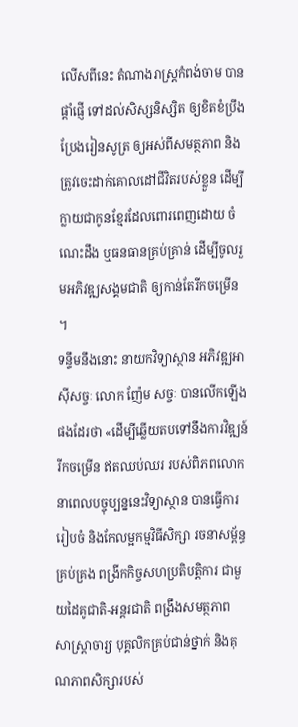លើសពីនេះ តំណាងរាស្ដ្រកំពង់ចាម បានផ្ដាំផ្ញើ ទៅដល់សិស្សនិស្សិត ឲ្យខិតខំប្រឹងប្រែងរៀនសូត្រ ឲ្យអស់ពីសមត្ថភាព និងត្រូវចេះដាក់គោលដៅជីវិតរបស់ខ្លួន ដើម្បីក្លាយជាកូនខ្មែរដែលពោរពេញដោយ ចំណេះដឹង ឬធនធានគ្រប់គ្រាន់ ដើម្បីចូលរួមអភិវឌ្ឍសង្គមជាតិ ឲ្យកាន់តែរីកចម្រើន ។
ទន្ទឹមនឹងនោះ នាយកវិទ្យាស្ថាន អភិវឌ្ឍអាស៊ីសច្ចៈ លោក ញ៉ែម សច្ចៈ បានលើកឡើងផងដែរថា «ដើម្បីឆ្លើយតបទៅនឹងការវិឌ្ឍន៍រីកចម្រើន ឥតឈប់ឈរ របស់ពិភពលោក នាពេលបច្ចុប្បន្ននេះវិទ្យាស្ថាន បានធ្វើការរៀបចំ និងកែលម្អកម្មវិធីសិក្សា រចនាសម្ព័ន្ធគ្រប់គ្រង ពង្រីកកិច្ចសហប្រតិបត្ដិការ ជាមួយដៃគូជាតិ-អន្ដរជាតិ ពង្រឹងសមត្ថភាពសាស្ដ្រាចារ្យ បុគ្គលិកគ្រប់ជាន់ថ្នាក់ និងគុណភាពសិក្សារបស់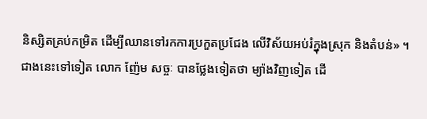និស្សិតគ្រប់កម្រិត ដើម្បីឈានទៅរកការប្រកួតប្រជែង លើវិស័យអប់រំក្នុងស្រុក និងតំបន់» ។
ជាងនេះទៅទៀត លោក ញ៉ែម សច្ចៈ បានថ្លែងទៀតថា ម្យ៉ាងវិញទៀត ដើ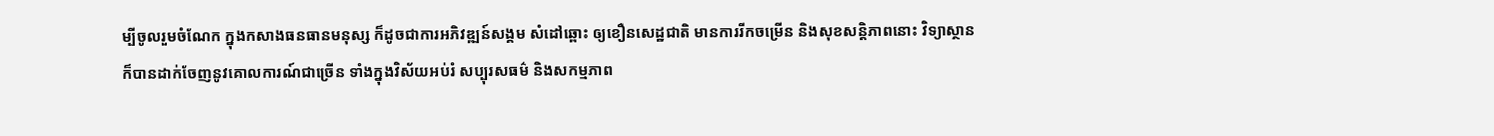ម្បីចូលរួមចំណែក ក្នុងកសាងធនធានមនុស្ស ក៏ដូចជាការអភិវឌ្ឍន៍សង្គម សំដៅឆ្ពោះ ឲ្យខឿនសេដ្ឋជាតិ មានការរីកចម្រើន និងសុខសន្ដិភាពនោះ វិទ្យាស្ថាន ក៏បានដាក់ចែញនូវគោលការណ៍ជាច្រើន ទាំងក្នុងវិស័យអប់រំ សប្បុរសធម៌ និងសកម្មភាព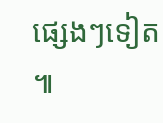ផ្សេងៗទៀត ៕